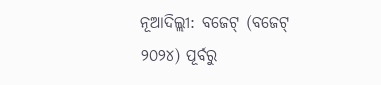ନୂଆଦିଲ୍ଲୀ: ବଜେଟ୍ (ବଜେଟ୍ ୨୦୨୪) ପୂର୍ବରୁ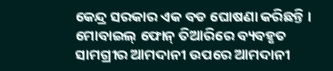କେନ୍ଦ୍ର ସରକାର ଏକ ବଡ ଘୋଷଣା କରିଛନ୍ତି । ମୋବାଇଲ୍ ଫୋନ୍ ତିଆରିରେ ବ୍ୟବହୃତ ସାମଗ୍ରୀର ଆମଦାନୀ ଉପରେ ଆମଦାନୀ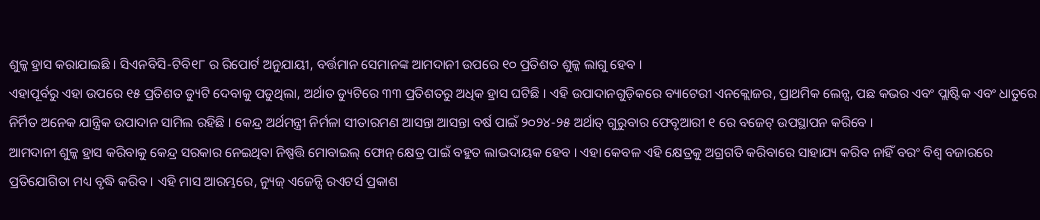ଶୁଳ୍କ ହ୍ରାସ କରାଯାଇଛି । ସିଏନବିସି-ଟିବି୧୮ ର ରିପୋର୍ଟ ଅନୁଯାୟୀ, ବର୍ତ୍ତମାନ ସେମାନଙ୍କ ଆମଦାନୀ ଉପରେ ୧୦ ପ୍ରତିଶତ ଶୁଳ୍କ ଲାଗୁ ହେବ ।
ଏହାପୂର୍ବରୁ ଏହା ଉପରେ ୧୫ ପ୍ରତିଶତ ଡ୍ୟୁଟି ଦେବାକୁ ପଡୁଥିଲା, ଅର୍ଥାତ ଡ୍ୟୁଟିରେ ୩୩ ପ୍ରତିଶତରୁ ଅଧିକ ହ୍ରାସ ଘଟିଛି । ଏହି ଉପାଦାନଗୁଡ଼ିକରେ ବ୍ୟାଟେରୀ ଏନକ୍ଲୋଜର, ପ୍ରାଥମିକ ଲେନ୍ସ, ପଛ କଭର ଏବଂ ପ୍ଲାଷ୍ଟିକ ଏବଂ ଧାତୁରେ ନିର୍ମିତ ଅନେକ ଯାନ୍ତ୍ରିକ ଉପାଦାନ ସାମିଲ ରହିଛି । କେନ୍ଦ୍ର ଅର୍ଥମନ୍ତ୍ରୀ ନିର୍ମଳା ସୀତାରମଣ ଆସନ୍ତା ଆସନ୍ତା ବର୍ଷ ପାଇଁ ୨୦୨୪-୨୫ ଅର୍ଥାତ୍ ଗୁରୁବାର ଫେବୃଆରୀ ୧ ରେ ବଜେଟ୍ ଉପସ୍ଥାପନ କରିବେ ।
ଆମଦାନୀ ଶୁଳ୍କ ହ୍ରାସ କରିବାକୁ କେନ୍ଦ୍ର ସରକାର ନେଇଥିବା ନିଷ୍ପତ୍ତି ମୋବାଇଲ୍ ଫୋନ୍ କ୍ଷେତ୍ର ପାଇଁ ବହୁତ ଲାଭଦାୟକ ହେବ । ଏହା କେବଳ ଏହି କ୍ଷେତ୍ରକୁ ଅଗ୍ରଗତି କରିବାରେ ସାହାଯ୍ୟ କରିବ ନାହିଁ ବରଂ ବିଶ୍ୱ ବଜାରରେ ପ୍ରତିଯୋଗିତା ମଧ୍ୟ ବୃଦ୍ଧି କରିବ । ଏହି ମାସ ଆରମ୍ଭରେ, ନ୍ୟୁଜ୍ ଏଜେନ୍ସି ରଏଟର୍ସ ପ୍ରକାଶ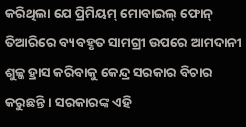କରିଥିଲା ଯେ ପ୍ରିମିୟମ୍ ମୋବାଇଲ୍ ଫୋନ୍ ତିଆରିରେ ବ୍ୟବହୃତ ସାମଗ୍ରୀ ଉପରେ ଆମଦାନୀ ଶୁଳ୍କ ହ୍ରାସ କରିବାକୁ କେନ୍ଦ୍ର ସରକାର ବିଚାର କରୁଛନ୍ତି । ସରକାରଙ୍କ ଏହି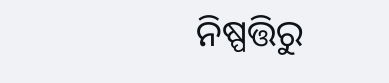ନିଷ୍ପତ୍ତିରୁ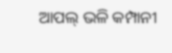ଆପଲ୍ ଭଳି କମ୍ପାନୀ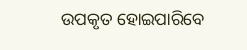ଉପକୃତ ହୋଇପାରିବେ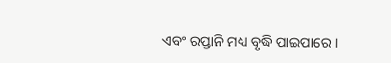ଏବଂ ରପ୍ତାନି ମଧ୍ୟ ବୃଦ୍ଧି ପାଇପାରେ ।